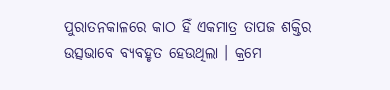ପୁରାତନକାଳରେ କାଠ ହିଁ ଏକମାତ୍ର ତାପଜ ଶକ୍ତିର ଉତ୍ସଭାବେ ବ୍ୟବହୃତ ହେଉଥିଲା । କ୍ରମେ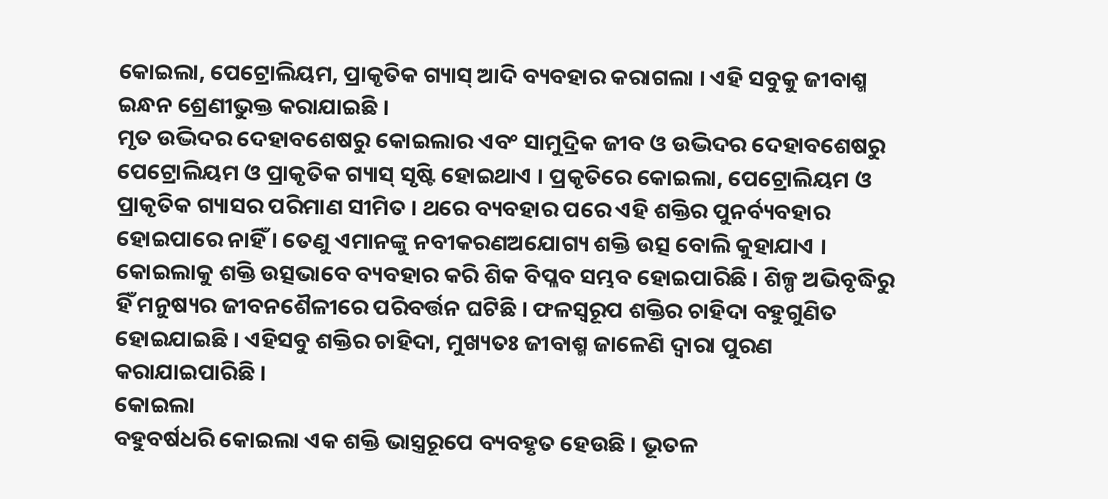କୋଇଲା, ପେଟ୍ରୋଲିୟମ, ପ୍ରାକୃତିକ ଗ୍ୟାସ୍ ଆଦି ବ୍ୟବହାର କରାଗଲା । ଏହି ସବୁକୁ ଜୀବାଶ୍ମ ଇନ୍ଧନ ଶ୍ରେଣୀଭୁକ୍ତ କରାଯାଇଛି ।
ମୃତ ଉଦ୍ଭିଦର ଦେହାବଶେଷରୁ କୋଇଲାର ଏବଂ ସାମୁଦ୍ରିକ ଜୀବ ଓ ଉଦ୍ଭିଦର ଦେହାବଶେଷରୁ ପେଟ୍ରୋଲିୟମ ଓ ପ୍ରାକୃତିକ ଗ୍ୟାସ୍ ସୃଷ୍ଟି ହୋଇଥାଏ । ପ୍ରକୃତିରେ କୋଇଲା, ପେଟ୍ରୋଲିୟମ ଓ ପ୍ରାକୃତିକ ଗ୍ୟାସର ପରିମାଣ ସୀମିତ । ଥରେ ବ୍ୟବହାର ପରେ ଏହି ଶକ୍ତିର ପୁନର୍ବ୍ୟବହାର ହୋଇପାରେ ନାହିଁ । ତେଣୁ ଏମାନଙ୍କୁ ନବୀକରଣଅଯୋଗ୍ୟ ଶକ୍ତି ଉତ୍ସ ବୋଲି କୁହାଯାଏ ।
କୋଇଲାକୁ ଶକ୍ତି ଉତ୍ସଭାବେ ବ୍ୟବହାର କରି ଶିକ ବିପ୍ଳବ ସମ୍ଭବ ହୋଇପାରିଛି । ଶିଳ୍ପ ଅଭିବୃଦ୍ଧିରୁ ହିଁ ମନୁଷ୍ୟର ଜୀବନଶୈଳୀରେ ପରିବର୍ତ୍ତନ ଘଟିଛି । ଫଳସ୍ଵରୂପ ଶକ୍ତିର ଚାହିଦା ବହୁଗୁଣିତ ହୋଇଯାଇଛି । ଏହିସବୁ ଶକ୍ତିର ଚାହିଦା, ମୁଖ୍ୟତଃ ଜୀବାଶ୍ମ ଜାଳେଣି ଦ୍ଵାରା ପୁରଣ କରାଯାଇପାରିଛି ।
କୋଇଲା
ବହୁବର୍ଷଧରି କୋଇଲା ଏକ ଶକ୍ତି ଭାସ୍ତ୍ରରୂପେ ବ୍ୟବହୃତ ହେଉଛି । ଭୂତଳ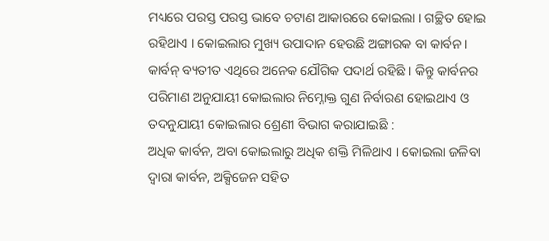ମଧ୍ୟରେ ପରସ୍ତ ପରସ୍ତ ଭାବେ ଚଟାଣ ଆକାରରେ କୋଇଲା । ଗଚ୍ଛିତ ହୋଇ ରହିଥାଏ । କୋଇଲାର ମୁଖ୍ୟ ଉପାଦାନ ହେଉଛି ଅଙ୍ଗାରକ ବା କାର୍ବନ । କାର୍ବନ୍ ବ୍ୟତୀତ ଏଥିରେ ଅନେକ ଯୌଗିକ ପଦାର୍ଥ ରହିଛି । କିନ୍ତୁ କାର୍ବନର ପରିମାଣ ଅନୁଯାୟୀ କୋଇଲାର ନିମ୍ନୋକ୍ତ ଗୁଣ ନିର୍ବାରଣ ହୋଇଥାଏ ଓ ତଦନୁଯାୟୀ କୋଇଲାର ଶ୍ରେଣୀ ବିଭାଗ କରାଯାଇଛି :
ଅଧିକ କାର୍ବନ, ଅବା କୋଇଲାରୁ ଅଧିକ ଶକ୍ତି ମିଳିଥାଏ । କୋଇଲା ଜଳିବା ଦ୍ଵାରା କାର୍ବନ, ଅକ୍ସିଜେନ ସହିତ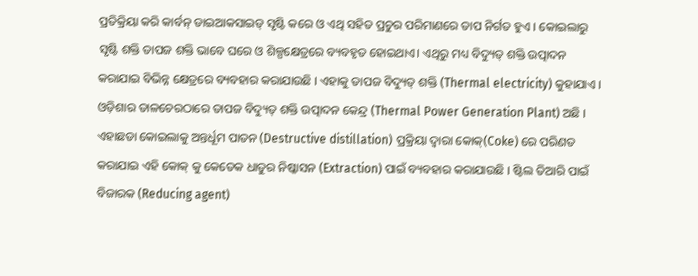ପ୍ରତିକ୍ରିୟା କରି କାର୍ବନ୍ ଡାଇଆକସାଇଡ୍ ସୃଷ୍ଟି କରେ ଓ ଏଥି ସହିତ ପ୍ରଚୁର ପରିମାଣରେ ତାପ ନିର୍ଗତ ହୁଏ । କୋଇଲାରୁ ସୃଷ୍ଟି ଶକ୍ତି ତାପଜ ଶକ୍ତି ଭାବେ ଘରେ ଓ ଶିଳ୍ପକ୍ଷେତ୍ରରେ ବ୍ୟବହୃତ ହୋଇଥାଏ। ଏଥିରୁ ମଧ୍ୟ ବିଦ୍ୟୁତ୍ ଶକ୍ତି ଉତ୍ପାଦନ କରାଯାଇ ବିଭିନ୍ନ କ୍ଷେତ୍ରରେ ବ୍ୟବହାର କରାଯାଉଛି । ଏହାକୁ ତାପଜ ବିଦ୍ୟୁତ୍ ଶକ୍ତି (Thermal electricity) କୁହାଯାଏ । ଓଡ଼ିଶାର ତାଳଚେରଠାରେ ତାପଜ ବିଦ୍ୟୁତ୍ ଶକ୍ତି ଉତ୍ପାଦନ କେନ୍ଦ୍ର (Thermal Power Generation Plant) ଅଛି ।
ଏହାଛଡା କୋଇଲାକୁ ଅନ୍ତର୍ଧୂମ ପାତନ (Destructive distillation) ପ୍ରକ୍ରିୟା ଦ୍ଵାରା କୋକ୍(Coke) ରେ ପରିଣତ କରାଯାଇ ଏହି କୋକ୍ କୁ କେତେକ ଧାତୁର ନିଷ୍କାସନ (Extraction) ପାଇଁ ବ୍ୟବହାର କରାଯାଉଛି । ଷ୍ଟିଲ ତିଆରି ପାଇଁ ବିଜାରକ (Reducing agent)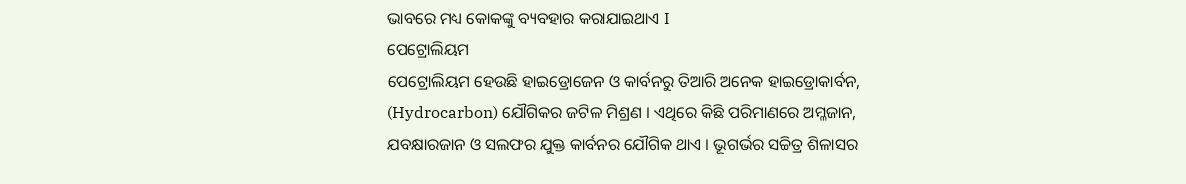ଭାବରେ ମଧ୍ୟ କୋକଙ୍କୁ ବ୍ୟବହାର କରାଯାଇଥାଏ I
ପେଟ୍ରୋଲିୟମ
ପେଟ୍ରୋଲିୟମ ହେଉଛି ହାଇଡ୍ରୋଜେନ ଓ କାର୍ବନରୁ ତିଆରି ଅନେକ ହାଇଡ୍ରୋକାର୍ବନ, (Hydrocarbon) ଯୌଗିକର ଜଟିଳ ମିଶ୍ରଣ । ଏଥିରେ କିଛି ପରିମାଣରେ ଅମ୍ଳଜାନ, ଯବକ୍ଷାରଜାନ ଓ ସଲଫର ଯୁକ୍ତ କାର୍ବନର ଯୌଗିକ ଥାଏ । ଭୂଗର୍ଭର ସଚ୍ଚିତ୍ର ଶିଳାସର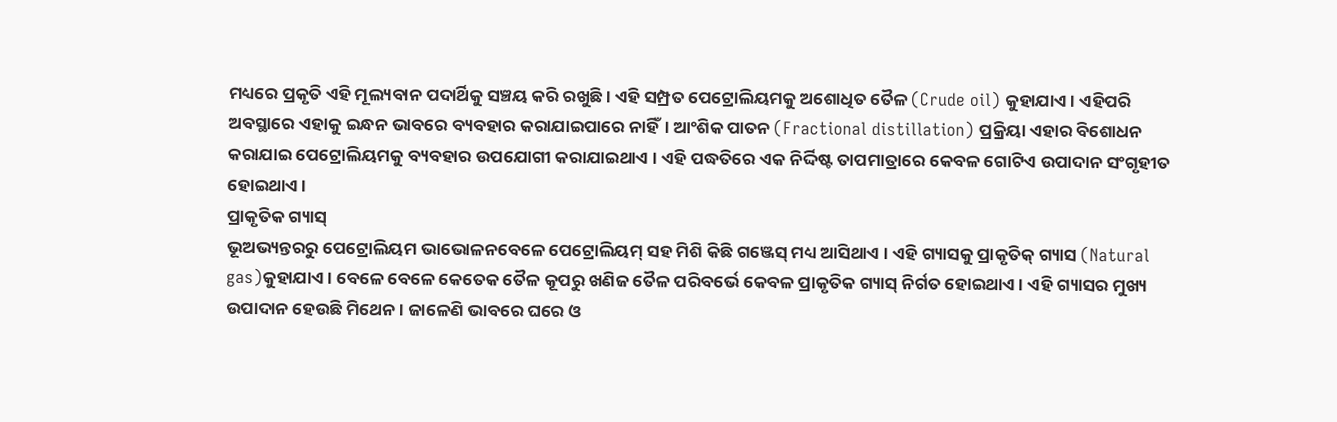ମଧ୍ୟରେ ପ୍ରକୃତି ଏହି ମୂଲ୍ୟବାନ ପଦାର୍ଥିକୁ ସଞ୍ଚୟ କରି ରଖୁଛି। ଏହି ସମ୍ପ୍ରତ ପେଟ୍ରୋଲିୟମକୁ ଅଶୋଧିତ ତୈଳ (Crude oil) କୁହାଯାଏ । ଏହିପରି ଅବସ୍ଥାରେ ଏହାକୁ ଇନ୍ଧନ ଭାବରେ ବ୍ୟବହାର କରାଯାଇପାରେ ନାହିଁ। ଆଂଶିକ ପାତନ (Fractional distillation) ପ୍ରକ୍ରିୟା ଏହାର ବିଶୋଧନ କରାଯାଇ ପେଟ୍ରୋଲିୟମକୁ ବ୍ୟବହାର ଉପଯୋଗୀ କରାଯାଇଥାଏ । ଏହି ପଦ୍ଧତିରେ ଏକ ନିର୍ଦ୍ଦିଷ୍ଟ ତାପମାତ୍ରାରେ କେବଳ ଗୋଟିଏ ଉପାଦାନ ସଂଗୃହୀତ ହୋଇଥାଏ ।
ପ୍ରାକୃତିକ ଗ୍ୟାସ୍
ଭୂଅଭ୍ୟନ୍ତରରୁ ପେଟ୍ରୋଲିୟମ ଭାଭୋଳନବେଳେ ପେଟ୍ରୋଲିୟମ୍ ସହ ମିଶି କିଛି ଗଞ୍ଜେସ୍ ମଧ୍ୟ ଆସିଥାଏ । ଏହି ଗ୍ୟାସକୁ ପ୍ରାକୃତିକ୍ ଗ୍ୟାସ (Natural gas)କୁହାଯାଏ । ବେଳେ ବେଳେ କେତେକ ତୈଳ କୂପରୁ ଖଣିଜ ତୈଳ ପରିବର୍ଭେ କେବଳ ପ୍ରାକୃତିକ ଗ୍ୟାସ୍ ନିର୍ଗତ ହୋଇଥାଏ । ଏହି ଗ୍ୟାସର ମୁଖ୍ୟ ଉପାଦାନ ହେଉଛି ମିଥେନ । ଜାଳେଣି ଭାବରେ ଘରେ ଓ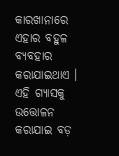କାରଖାନାରେ ଏହାର ବହୁଳ ବ୍ୟବହାର କରାଯାଇଥାଏ । ଏହି ଗ୍ୟାସକୁ ଉତ୍ତୋଳନ କରାଯାଇ ବଡ଼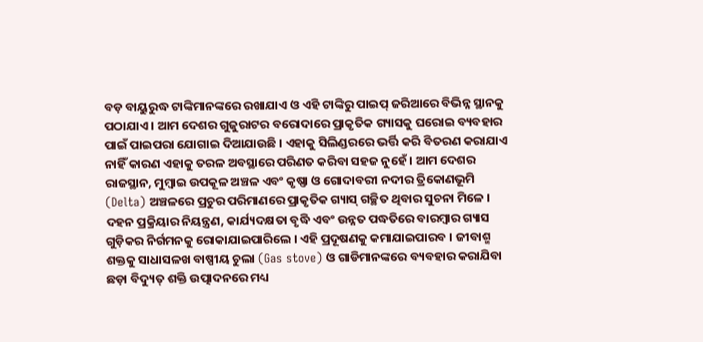ବଡ଼ ବାୟୁରୁଦ୍ଧ ଟାଙ୍କିମାନଙ୍କରେ ରଖାଯାଏ ଓ ଏହି ଟାଙ୍କିରୁ ପାଇପ୍ ଜରିଆରେ ବିଭିନ୍ନ ସ୍ଥାନକୁ ପଠାଯାଏ । ଆମ ଦେଶର ଗୁଜୁରାଟର ବରୋଦାରେ ପ୍ରାକୃତିକ ଗ୍ୟାସକୁ ଘରୋଇ ବ୍ୟବହାର ପାଇଁ ପାଇପରା ଯୋଗାଇ ଦିଆଯାଉଛି । ଏହାକୁ ସିଲିଣ୍ଡରରେ ଭର୍ତ୍ତି କରି ବିତରଣ କରାଯାଏ ନାହିଁ କାରଣ ଏହାକୁ ତରଳ ଅବସ୍ଥାରେ ପରିଣତ କରିବା ସହଜ ନୁହେଁ । ଆମ ଦେଶର ରାଜସ୍ଥାନ, ମୁମ୍ବାଇ ଉପକୂଳ ଅଞ୍ଚଳ ଏବଂ କୃଷ୍ଣା ଓ ଗୋଦାବରୀ ନଦୀର ତ୍ରିକୋଣଭୂମି (Delta) ଅଞ୍ଚଳରେ ପ୍ରଚୁର ପରିମାଣରେ ପ୍ରାକୃତିକ ଗ୍ୟାସ୍ ଗଚ୍ଛିତ ଥିବାର ସୁଚନା ମିଳେ ।
ଦହନ ପ୍ରକ୍ରିୟାର ନିୟନ୍ତ୍ରଣ, କାର୍ଯ୍ୟଦକ୍ଷତା ବୃଦ୍ଧି ଏବଂ ଉନ୍ନତ ପଦ୍ଧତିରେ ବାରମ୍ବାର ଗ୍ୟାସ ଗୁଡ଼ିକର ନିର୍ଗମନକୁ ରୋକାଯାଇପାରିଲେ । ଏହି ପ୍ରଦୂଷଣକୁ କମାଯାଇପାରବ । ଜୀବାଶ୍ମ ଶକ୍ତକୁ ସାଧାସଳଖ ବାଷ୍ପୀୟ ଚୁଲା (Gas stove) ଓ ଗାଡିମାନଙ୍କରେ ବ୍ୟବହାର କରାଯିବା ଛଡ଼ା ବିଦ୍ୟୁତ୍ ଶକ୍ତି ଉତ୍ପାଦନରେ ମଧ୍ୟ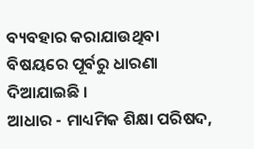ବ୍ୟବହାର କରାଯାଉଥିବା ବିଷୟରେ ପୂର୍ବରୁ ଧାରଣା ଦିଆଯାଇଛି ।
ଆଧାର - ମାଧ୍ୟମିକ ଶିକ୍ଷା ପରିଷଦ,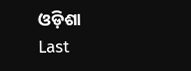ଓଡ଼ିଶା
Last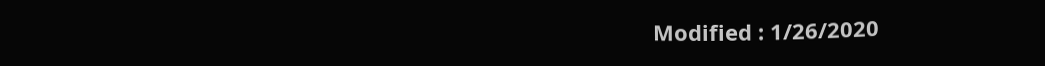Modified : 1/26/2020